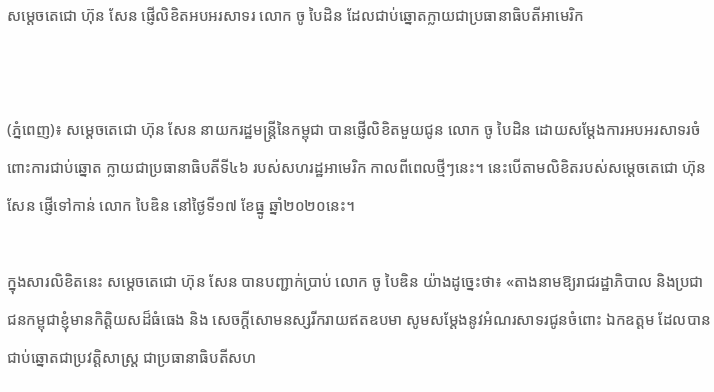សម្តេចតេជោ ហ៊ុន សែន ផ្ញើលិខិតអបអរសាទរ លោក ចូ បៃដិន ដែលជាប់ឆ្នោតក្លាយជាប្រធានាធិបតីអាមេរិក


(ភ្នំពេញ)៖ សម្តេចតេជោ ហ៊ុន សែន នាយករដ្ឋមន្រ្តីនៃកម្ពុជា បានផ្ញើលិខិតមួយជូន លោក ចូ បៃដិន ដោយសម្តែងការអបអរសាទរចំពោះការជាប់ឆ្នោត ក្លាយជាប្រធានាធិបតីទី៤៦ របស់សហរដ្ឋអាមេរិក កាលពីពេលថ្មីៗនេះ។ នេះបើតាមលិខិតរបស់សម្តេចតេជោ ហ៊ុន សែន ផ្ញើទៅកាន់ លោក បៃឌិន នៅថ្ងៃទី១៧ ខែធ្នូ ឆ្នាំ២០២០នេះ។

ក្នុងសារលិខិតនេះ សម្តេចតេជោ ហ៊ុន សែន បានបញ្ជាក់ប្រាប់ លោក ចូ បៃឌិន យ៉ាងដូច្នេះថា៖ «តាងនាមឱ្យរាជរដ្ឋាភិបាល និងប្រជាជនកម្ពុជាខ្ញុំមានកិត្តិយសដ៏ធំធេង និង សេចក្ដីសោមនស្សរីករាយឥតឧបមា សូមសម្ដែងនូវអំណរសាទរជូនចំពោះ ឯកឧត្តម ដែលបានជាប់ឆ្នោតជាប្រវត្តិសាស្ត្រ ជាប្រធានាធិបតីសហ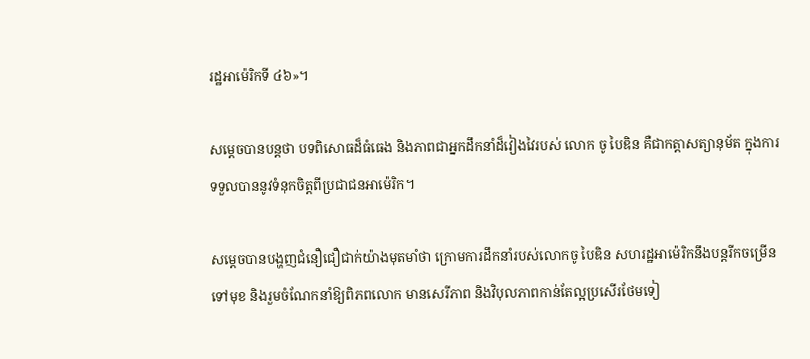រដ្ឋអាម៉េរិកទី ៤៦»។

សម្តេចបានបន្តថា បទពិសោធដ៏ធំធេង និងភាពជាអ្នកដឹកនាំដ៏វៀងវៃរបស់ លោក ចូ បៃឌិន គឺជាកត្តាសត្យានុម័ត ក្នុងការទទួលបាននូវទំនុកចិត្តពីប្រជាជនអាម៉េរិក។

សម្តេចបានបង្ហញជំនឿជឿជាក់យ៉ាងមុតមាំថា ក្រោមការដឹកនាំរបស់លោកចូ បៃឌិន សហរដ្ឋអាម៉េរិកនឹងបន្តរីកចម្រើនទៅមុខ និងរួមចំណែកនាំឱ្យពិភពលោក មានសេរីភាព និងវិបុលភាពកាន់តែល្អប្រសើរថែមទៀ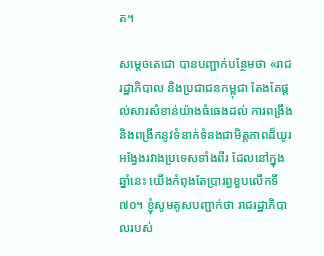ត។

សម្តេចតេជោ បានបញ្ជាក់បន្ថែមថា «រាជរដ្ឋាភិបាល និងប្រជាជនកម្ពុជា តែងតែផ្តល់សារសំខាន់យ៉ាងធំធេងដល់ ការពង្រឹង និងពង្រីកនូវទំនាក់ទំនងជាមិត្តភាពដ៏យូរអង្វែងរវាងប្រទេសទាំងពីរ ដែលនៅក្នុងឆ្នាំនេះ យើងកំពុងតែប្រារព្ធខួបលើកទី៧០។ ខ្ញុំសូមគូសបញ្ជាក់ថា រាជរដ្ឋាភិបាលរបស់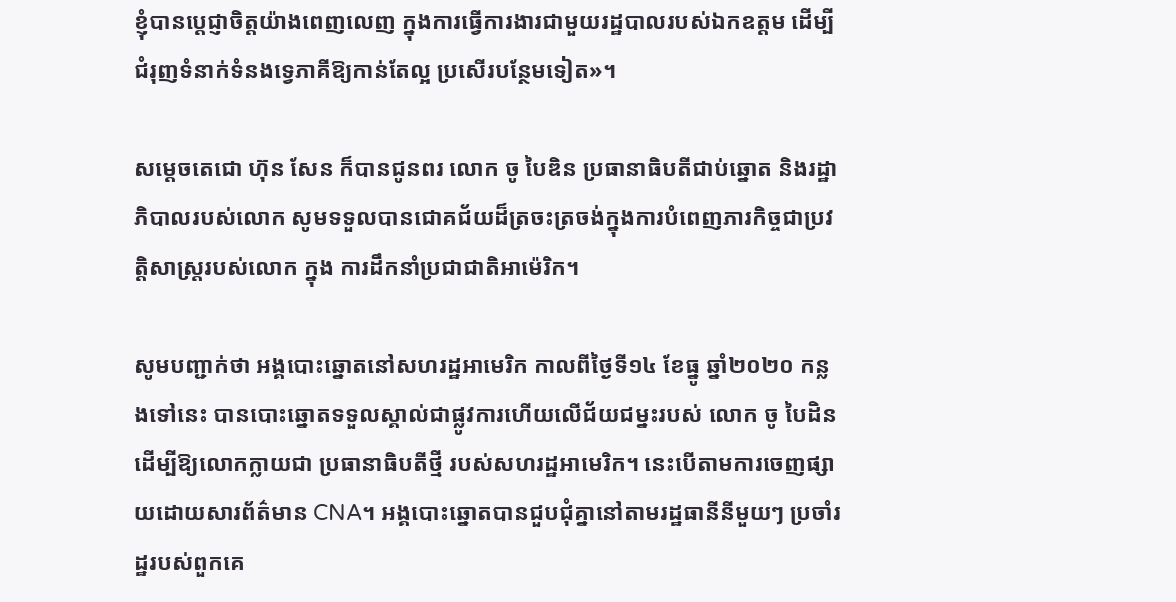ខ្ញុំបានប្តេជ្ញាចិត្តយ៉ាងពេញលេញ ក្នុងការធ្វើការងារជាមួយរដ្ឋបាលរបស់ឯកឧត្តម ដើម្បីជំរុញទំនាក់ទំនងទ្វេភាគីឱ្យកាន់តែល្អ ប្រសើរបន្ថែមទៀត»។

សម្តេចតេជោ ហ៊ុន សែន ក៏បានជូនពរ លោក ចូ បៃឌិន ប្រធានាធិបតីជាប់ឆ្នោត និងរដ្ឋាភិបាលរបស់លោក សូមទទួលបានជោគជ័យដ៏ត្រចះត្រចង់ក្នុងការបំពេញភារកិច្ចជាប្រវត្តិសាស្ត្ររបស់លោក ក្នុង ការដឹកនាំប្រជាជាតិអាម៉េរិក។

សូមបញ្ជាក់ថា អង្គបោះឆ្នោតនៅសហរដ្ឋអាមេរិក កាលពីថ្ងៃទី១៤ ខែធ្នូ ឆ្នាំ២០២០ កន្លងទៅនេះ បានបោះឆ្នោតទទួលស្គាល់ជាផ្លូវការហើយលើជ័យជម្នះរបស់ លោក ចូ បៃដិន ដើម្បីឱ្យលោកក្លាយជា ប្រធានាធិបតីថ្មី របស់សហរដ្ឋអាមេរិក។ នេះបើតាមការចេញផ្សាយដោយសារព័ត៌មាន CNA។ អង្គបោះឆ្នោតបានជួបជុំគ្នានៅតាមរដ្ឋធានីនីមួយៗ ប្រចាំរដ្ឋរបស់ពួកគេ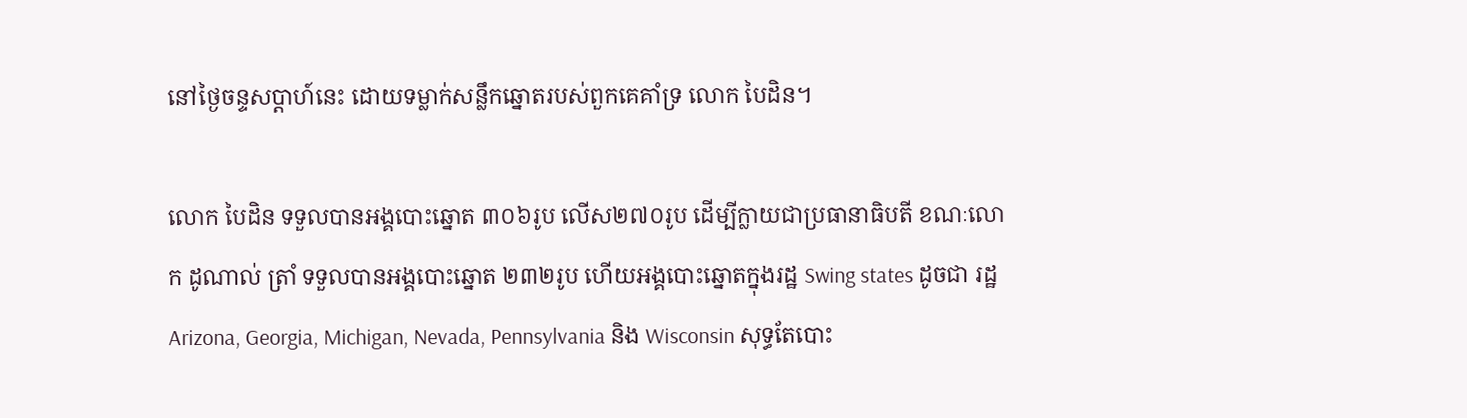នៅថ្ងៃចន្ទសប្ដាហ៍នេះ ដោយទម្លាក់សន្លឹកឆ្នោតរបស់ពួកគេគាំទ្រ លោក បៃដិន។

លោក បៃដិន ទទួលបានអង្គបោះឆ្នោត ៣០៦រូប លើស២៧០រូប ដើម្បីក្លាយជាប្រធានាធិបតី ខណៈលោក ដូណាល់ ត្រាំ ទទួលបានអង្គបោះឆ្នោត ២៣២រូប ហើយអង្គបោះឆ្នោតក្នុងរដ្ឋ Swing states ដូចជា រដ្ឋ Arizona, Georgia, Michigan, Nevada, Pennsylvania និង Wisconsin សុទ្ធតែបោះ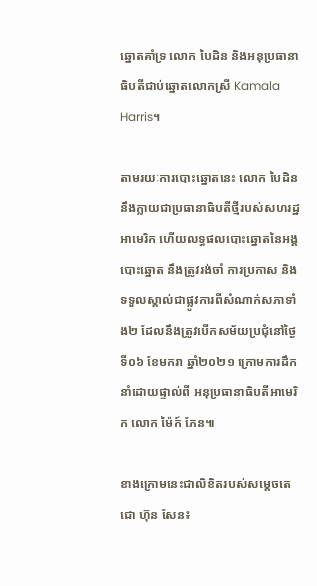ឆ្នោតគាំទ្រ លោក បៃដិន និងអនុប្រធានាធិបតីជាប់ឆ្នោតលោកស្រី Kamala Harris។

តាមរយៈការបោះឆ្នោតនេះ លោក បៃដិន នឹងក្លាយជាប្រធានាធិបតីថ្មីរបស់សហរដ្ឋអាមេរិក ហើយលទ្ធផលបោះឆ្នោតនៃអង្គបោះឆ្នោត នឹងត្រូវរង់ចាំ ការប្រកាស និងទទួលស្គាល់ជាផ្លូវការពីសំណាក់សភាទាំង២ ដែលនឹងត្រូវបើកសម័យប្រជុំនៅថ្ងៃទី០៦ ខែមករា ឆ្នាំ២០២១ ក្រោមការដឹកនាំដោយផ្ទាល់ពី អនុប្រធានាធិបតីអាមេរិក លោក ម៉ៃក៍ ភែន៕

ខាងក្រោមនេះជាលិខិតរបស់សម្តេចតេជោ ហ៊ុន សែន៖